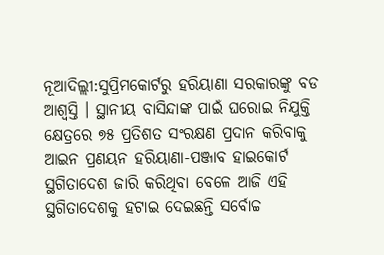ନୂଆଦିଲ୍ଲୀ:ସୁପ୍ରିମକୋର୍ଟରୁ ହରିୟାଣା ସରକାରଙ୍କୁ ବଡ ଆଶ୍ବସ୍ତି । ସ୍ଥାନୀୟ ବାସିନ୍ଦାଙ୍କ ପାଇଁ ଘରୋଇ ନିଯୁକ୍ତି କ୍ଷେତ୍ରରେ ୭୫ ପ୍ରତିଶତ ସଂରକ୍ଷଣ ପ୍ରଦାନ କରିବାକୁ ଆଇନ ପ୍ରଣୟନ ହରିୟାଣା-ପଞ୍ଜାବ ହାଇକୋର୍ଟ ସ୍ଥଗିତାଦେଶ ଜାରି କରିଥିବା ବେଳେ ଆଜି ଏହି ସ୍ଥଗିତାଦେଶକୁ ହଟାଇ ଦେଇଛନ୍ତି ସର୍ବୋଚ୍ଚ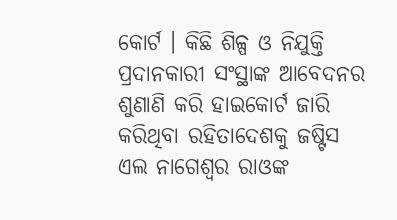କୋର୍ଟ । କିଛି ଶିଳ୍ପ ଓ ନିଯୁକ୍ତି ପ୍ରଦାନକାରୀ ସଂସ୍ଥାଙ୍କ ଆବେଦନର ଶୁଣାଣି କରି ହାଇକୋର୍ଟ ଜାରି କରିଥିବା ରହିତାଦେଶକୁ ଜଷ୍ଟିସ ଏଲ ନାଗେଶ୍ବର ରାଓଙ୍କ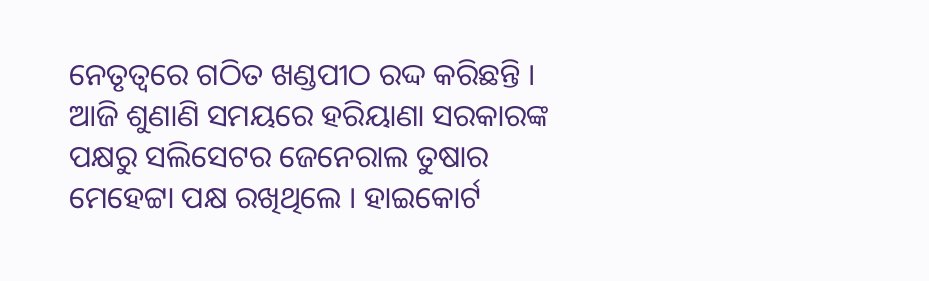ନେତୃତ୍ବରେ ଗଠିତ ଖଣ୍ଡପୀଠ ରଦ୍ଦ କରିଛନ୍ତି ।
ଆଜି ଶୁଣାଣି ସମୟରେ ହରିୟାଣା ସରକାରଙ୍କ ପକ୍ଷରୁ ସଲିସେଟର ଜେନେରାଲ ତୁଷାର ମେହେଟ୍ଟା ପକ୍ଷ ରଖିଥିଲେ । ହାଇକୋର୍ଟ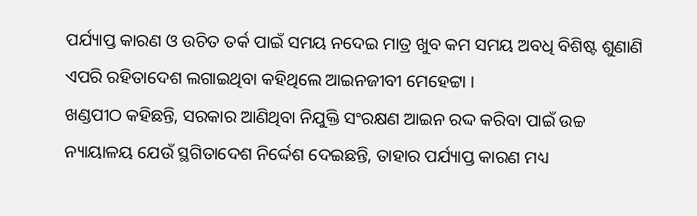ପର୍ଯ୍ୟାପ୍ତ କାରଣ ଓ ଉଚିତ ତର୍କ ପାଇଁ ସମୟ ନଦେଇ ମାତ୍ର ଖୁବ କମ ସମୟ ଅବଧି ବିଶିଷ୍ଟ ଶୁଣାଣି ଏପରି ରହିତାଦେଶ ଲଗାଇଥିବା କହିଥିଲେ ଆଇନଜୀବୀ ମେହେଟ୍ଟା ।
ଖଣ୍ଡପୀଠ କହିଛନ୍ତି, ସରକାର ଆଣିଥିବା ନିଯୁକ୍ତି ସଂରକ୍ଷଣ ଆଇନ ରଦ୍ଦ କରିବା ପାଇଁ ଉଚ୍ଚ ନ୍ୟାୟାଳୟ ଯେଉଁ ସ୍ଥଗିତାଦେଶ ନିର୍ଦ୍ଦେଶ ଦେଇଛନ୍ତି, ତାହାର ପର୍ଯ୍ୟାପ୍ତ କାରଣ ମଧ୍ୟ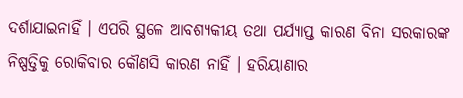ଦର୍ଶାଯାଇନାହିଁ । ଏପରି ସ୍ଥଳେ ଆବଶ୍ୟକୀୟ ତଥା ପର୍ଯ୍ୟାପ୍ତ କାରଣ ବିନା ସରକାରଙ୍କ ନିଷ୍ପତ୍ତିକୁ ରୋକିବାର କୌଣସି କାରଣ ନାହିଁ । ହରିୟାଣାର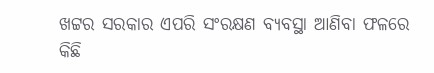ଖଟ୍ଟର ସରକାର ଏପରି ସଂରକ୍ଷଣ ବ୍ୟବସ୍ଥା ଆଣିବା ଫଳରେ କିଛି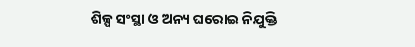ଶିଳ୍ପ ସଂସ୍ଥା ଓ ଅନ୍ୟ ଘରୋଇ ନିଯୁକ୍ତି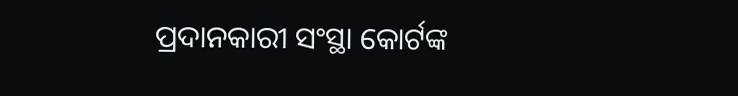ପ୍ରଦାନକାରୀ ସଂସ୍ଥା କୋର୍ଟଙ୍କ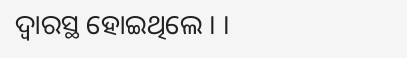ଦ୍ବାରସ୍ଥ ହୋଇଥିଲେ । ।